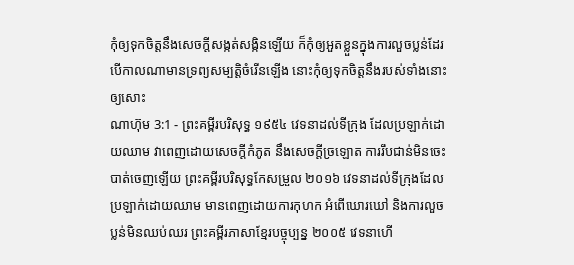កុំឲ្យទុកចិត្តនឹងសេចក្ដីសង្កត់សង្កិនឡើយ ក៏កុំឲ្យអួតខ្លួនក្នុងការលួចប្លន់ដែរ បើកាលណាមានទ្រព្យសម្បត្តិចំរើនឡើង នោះកុំឲ្យទុកចិត្តនឹងរបស់ទាំងនោះឲ្យសោះ
ណាហ៊ុម 3:1 - ព្រះគម្ពីរបរិសុទ្ធ ១៩៥៤ វេទនាដល់ទីក្រុង ដែលប្រឡាក់ដោយឈាម វាពេញដោយសេចក្ដីកំភូត នឹងសេចក្ដីច្រឡោត ការរឹបជាន់មិនចេះបាត់ចេញឡើយ ព្រះគម្ពីរបរិសុទ្ធកែសម្រួល ២០១៦ វេទនាដល់ទីក្រុងដែលប្រឡាក់ដោយឈាម មានពេញដោយការកុហក អំពើឃោរឃៅ និងការលួចប្លន់មិនឈប់ឈរ ព្រះគម្ពីរភាសាខ្មែរបច្ចុប្បន្ន ២០០៥ វេទនាហើ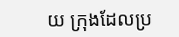យ ក្រុងដែលប្រ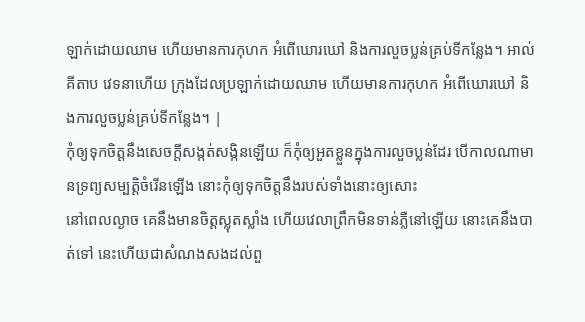ឡាក់ដោយឈាម ហើយមានការកុហក អំពើឃោរឃៅ និងការលួចប្លន់គ្រប់ទីកន្លែង។ អាល់គីតាប វេទនាហើយ ក្រុងដែលប្រឡាក់ដោយឈាម ហើយមានការកុហក អំពើឃោរឃៅ និងការលួចប្លន់គ្រប់ទីកន្លែង។ |
កុំឲ្យទុកចិត្តនឹងសេចក្ដីសង្កត់សង្កិនឡើយ ក៏កុំឲ្យអួតខ្លួនក្នុងការលួចប្លន់ដែរ បើកាលណាមានទ្រព្យសម្បត្តិចំរើនឡើង នោះកុំឲ្យទុកចិត្តនឹងរបស់ទាំងនោះឲ្យសោះ
នៅពេលល្ងាច គេនឹងមានចិត្តស្លុតស្លាំង ហើយវេលាព្រឹកមិនទាន់ភ្លឺនៅឡើយ នោះគេនឹងបាត់ទៅ នេះហើយជាសំណងសងដល់ពួ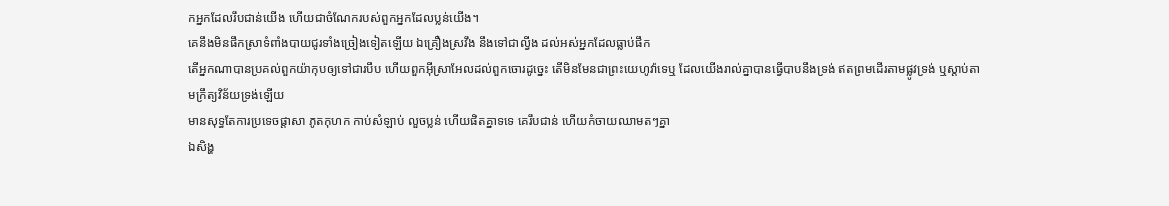កអ្នកដែលរឹបជាន់យើង ហើយជាចំណែករបស់ពួកអ្នកដែលប្លន់យើង។
គេនឹងមិនផឹកស្រាទំពាំងបាយជូរទាំងច្រៀងទៀតឡើយ ឯគ្រឿងស្រវឹង នឹងទៅជាល្វីង ដល់អស់អ្នកដែលធ្លាប់ផឹក
តើអ្នកណាបានប្រគល់ពួកយ៉ាកុបឲ្យទៅជារបឹប ហើយពួកអ៊ីស្រាអែលដល់ពួកចោរដូច្នេះ តើមិនមែនជាព្រះយេហូវ៉ាទេឬ ដែលយើងរាល់គ្នាបានធ្វើបាបនឹងទ្រង់ ឥតព្រមដើរតាមផ្លូវទ្រង់ ឬស្តាប់តាមក្រឹត្យវិន័យទ្រង់ឡើយ
មានសុទ្ធតែការប្រទេចផ្តាសា ភូតកុហក កាប់សំឡាប់ លួចប្លន់ ហើយផិតគ្នាទទេ គេរឹបជាន់ ហើយកំចាយឈាមតៗគ្នា
ឯសិង្ហ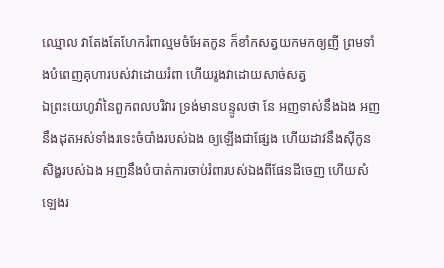ឈ្មោល វាតែងតែហែករំពាល្មមចំអែតកូន ក៏ខាំកសត្វយកមកឲ្យញី ព្រមទាំងបំពេញគុហារបស់វាដោយរំពា ហើយរូងវាដោយសាច់សត្វ
ឯព្រះយេហូវ៉ានៃពួកពលបរិវារ ទ្រង់មានបន្ទូលថា នែ អញទាស់នឹងឯង អញនឹងដុតអស់ទាំងរទេះចំបាំងរបស់ឯង ឲ្យឡើងជាផ្សែង ហើយដាវនឹងស៊ីកូនសិង្ហរបស់ឯង អញនឹងបំបាត់ការចាប់រំពារបស់ឯងពីផែនដីចេញ ហើយសំឡេងរ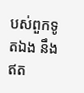បស់ពួកទូតឯង នឹងឥត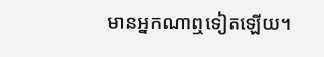មានអ្នកណាឮទៀតឡើយ។